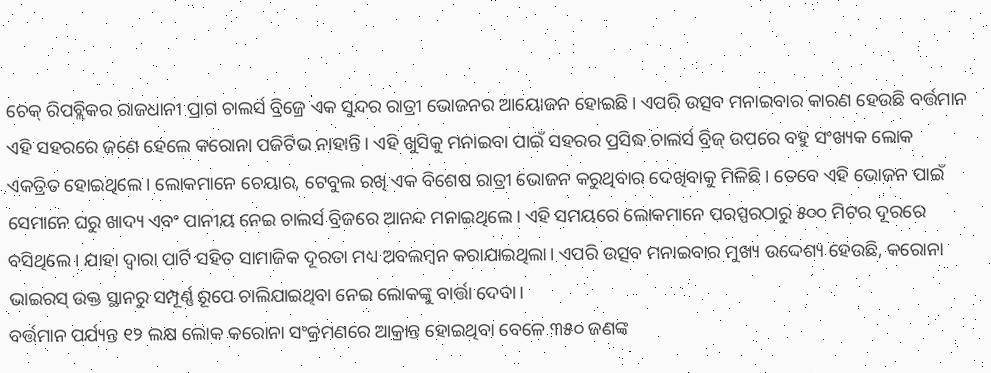ଚେକ୍ ରିପବ୍ଲିକର ରାଜଧାନୀ ପ୍ରାଗ ଚାଲର୍ସ ବ୍ରିଜ୍ରେ ଏକ ସୁନ୍ଦର ରାତ୍ରୀ ଭୋଜନର ଆୟୋଜନ ହୋଇଛି। ଏପରି ଉତ୍ସବ ମନାଇବାର କାରଣ ହେଉଛି ବର୍ତ୍ତମାନ ଏହି ସହରରେ ଜଣେ ହେଲେ କରୋନା ପଜିଟିଭ ନାହାନ୍ତି। ଏହି ଖୁସିକୁ ମନାଇବା ପାଇଁ ସହରର ପ୍ରସିଦ୍ଧ ଚାଲର୍ସ ବ୍ରିଜ୍ ଉପରେ ବହୁ ସଂଖ୍ୟକ ଲୋକ ଏକତ୍ରିତ ହୋଇଥିଲେ। ଲୋକମାନେ ଚେୟାର, ଟେବୁଲ ରଖି ଏକ ବିଶେଷ ରାତ୍ରୀ ଭୋଜନ କରୁଥିବାର ଦେଖିବାକୁ ମିଳିଛି। ତେବେ ଏହି ଭୋଜନ ପାଇଁ ସେମାନେ ଘରୁ ଖାଦ୍ୟ ଏବଂ ପାନୀୟ ନେଇ ଚାଲର୍ସ ବ୍ରିଜରେ ଆନନ୍ଦ ମନାଇଥିଲେ। ଏହି ସମୟରେ ଲୋକମାନେ ପରସ୍ପରଠାରୁ ୫୦୦ ମିଟର ଦୂରରେ ବସିଥିଲେ। ଯାହା ଦ୍ୱାରା ପାର୍ଟି ସହିତ ସାମାଜିକ ଦୂରତା ମଧ୍ୟ ଅବଲମ୍ବନ କରାଯାଇଥିଲା। ଏପରି ଉତ୍ସବ ମନାଇବାର ମୁଖ୍ୟ ଉଦ୍ଦେଶ୍ୟ ହେଉଛି, କରୋନା ଭାଇରସ୍ ଉକ୍ତ ସ୍ଥାନରୁ ସମ୍ପୂର୍ଣ୍ଣ ରୂପେ ଚାଲିଯାଇଥିବା ନେଇ ଲୋକଙ୍କୁ ବାର୍ତ୍ତା ଦେବା।
ବର୍ତ୍ତମାନ ପର୍ଯ୍ୟନ୍ତ ୧୨ ଲକ୍ଷ ଲୋକ କରୋନା ସଂକ୍ରମଣରେ ଆକ୍ରାନ୍ତ ହୋଇଥିବା ବେଳେ ୩୫୦ ଜଣଙ୍କ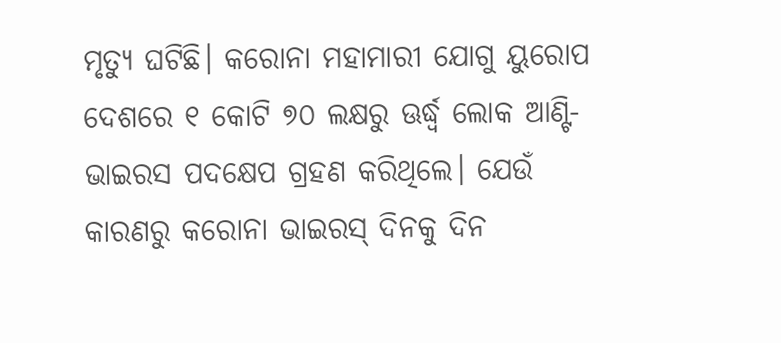ମୃତ୍ୟୁ ଘଟିଛି। କରୋନା ମହାମାରୀ ଯୋଗୁ ୟୁରୋପ ଦେଶରେ ୧ କୋଟି ୭୦ ଲକ୍ଷରୁ ଊର୍ଦ୍ଧ୍ୱ ଲୋକ ଆଣ୍ଟି-ଭାଇରସ ପଦକ୍ଷେପ ଗ୍ରହଣ କରିଥିଲେ। ଯେଉଁ କାରଣରୁ କରୋନା ଭାଇରସ୍ ଦିନକୁ ଦିନ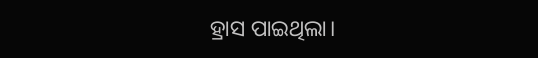ହ୍ରାସ ପାଇଥିଲା।